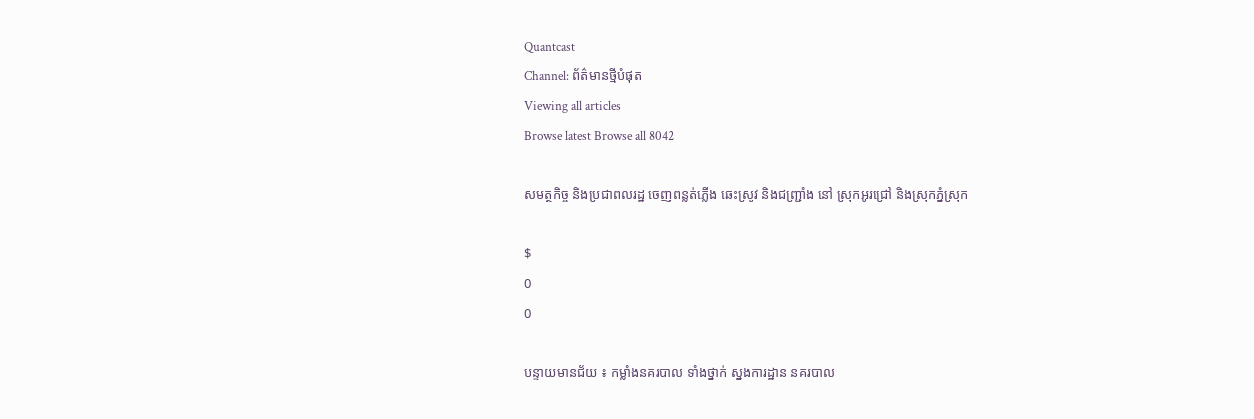Quantcast
Channel: ព័ត៌មានថ្មីបំផុត
Viewing all articles
Browse latest Browse all 8042

សមត្ថកិច្ច និងប្រជាពលរដ្ឋ ចេញពន្លត់ភ្លើង ឆេះស្រូវ និងជញ្ជ្រាំង នៅ ស្រុកអូរជ្រៅ និងស្រុកភ្នំស្រុក

$
0
0

បន្ទាយមានជ័យ ៖ កម្លាំងនគរបាល ទាំងថ្នាក់ ស្នងការដ្ឋាន នគរបាល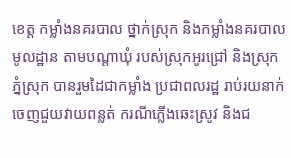ខេត្ត កម្លាំងនគរបាល ថ្នាក់ស្រុក និងកម្លាំងនគរបាល មូលដ្ឋាន តាមបណ្តាឃុំ របស់ស្រុកអូរជ្រៅ និងស្រុកភ្នំស្រុក បានរួមដៃជាកម្លាំង ប្រជាពលរដ្ឋ រាប់រយនាក់ ចេញជួយវាយពន្លត់ ករណីភ្លើងឆេះស្រូវ និងជ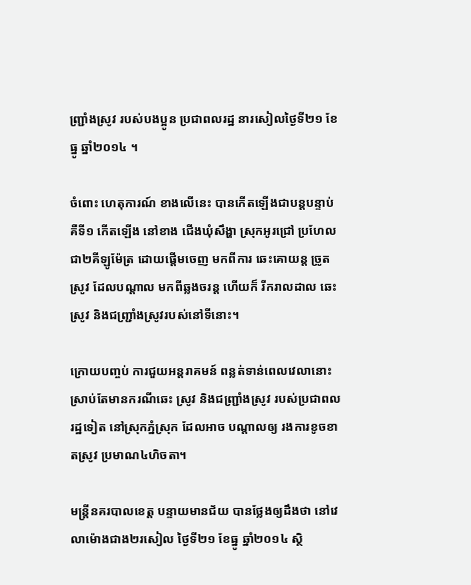ញ្ជ្រាំងស្រូវ របស់បងប្អូន ប្រជាពលរដ្ឋ នារសៀលថ្ងៃទី២១ ខែធ្នូ ឆ្នាំ២០១៤ ។

ចំពោះ ហេតុការណ៍ ខាងលើនេះ បានកើតឡើងជាបន្តបន្ទាប់ គឺទី១ កើតឡើង នៅខាង ជើងឃុំសឹង្ហា ស្រុកអូរជ្រៅ ប្រហែលជា២គីឡូម៉ែត្រ ដោយផ្តើមចេញ មកពីការ ឆេះគោយន្ត ច្រូតស្រូវ ដែលបណ្តាល មកពីឆ្លងចរន្ត ហើយក៏ រីករាលដាល ឆេះស្រូវ និងជញ្ជ្រាំងស្រូវរបស់នៅទីនោះ។

ក្រោយបញ្ចប់ ការជួយអន្តរាគមន៍ ពន្លត់ទាន់ពេលវេលានោះ ស្រាប់តែមានករណីឆេះ ស្រូវ និងជញ្ជ្រាំងស្រូវ របស់ប្រជាពលរដ្ឋទៀត នៅស្រុកភ្នំស្រុក ដែលអាច បណ្តាលឲ្យ រងការខូចខាតស្រូវ ប្រមាណ៤ហិចតា។

មន្រ្តីនគរបាលខេត្ត បន្ទាយមានជ័យ បានថ្លែងឲ្យដឹងថា នៅវេលាម៉ោងជាង២រសៀល ថ្ងៃទី២១ ខែធ្នូ ឆ្នាំ២០១៤ ស្ថិ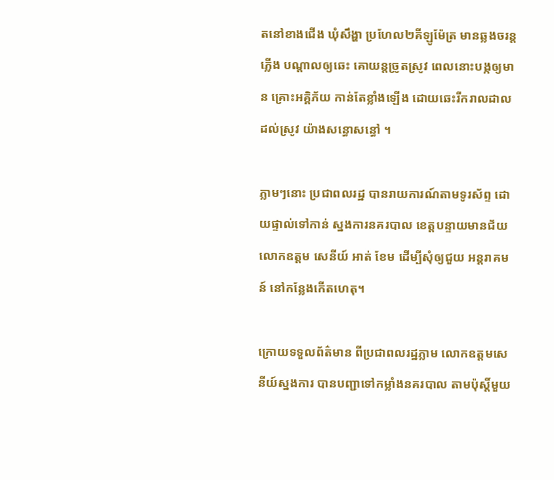តនៅខាងជើង ឃុំសឹង្ហា ប្រហែល២គីឡូម៉ែត្រ មានឆ្លងចរន្តភ្លើង បណ្តាលឲ្យឆេះ គោយន្តច្រូតស្រូវ ពេលនោះបង្កឲ្យមាន គ្រោះអគ្គិភ័យ កាន់តែខ្លាំងឡើង ដោយឆេះរីករាលដាល ដល់ស្រូវ យ៉ាងសន្ធោសន្ធៅ ។

ភ្លាមៗនោះ ប្រជាពលរដ្ឋ បានរាយការណ៍តាមទូរស័ព្ទ ដោយផ្ទាល់ទៅកាន់ ស្នងការនគរបាល ខេត្តបន្ទាយមានជ័យ លោកឧត្តម សេនីយ៍ អាត់ ខែម ដើម្បីសុំឲ្យជួយ អន្តរាគមន៍ នៅកន្លែងកើតហេតុ។

ក្រោយទទួលព័ត៌មាន ពីប្រជាពលរដ្ឋភ្លាម លោកឧត្តមសេនីយ៍ស្នងការ បានបញ្ជាទៅកម្លាំងនគរបាល តាមប៉ុស្តិ៍មួយ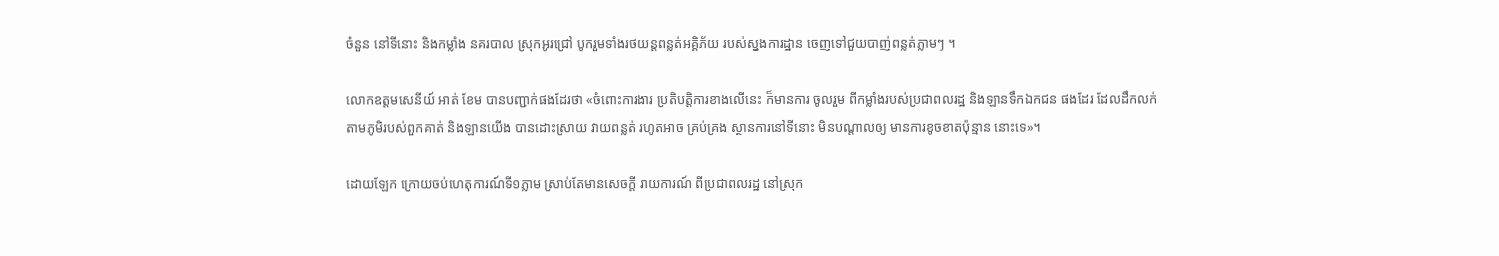ចំនួន នៅទីនោះ និងកម្លាំង នគរបាល ស្រុកអូរជ្រៅ បូករួមទាំងរថយន្តពន្លត់អគ្គិភ័យ របស់ស្នងការដ្ឋាន ចេញទៅជួយបាញ់ពន្លត់ភ្លាមៗ ។

លោកឧត្តមសេនីយ៍ អាត់ ខែម បានបញ្ជាក់ផងដែរថា «ចំពោះការងារ ប្រតិបត្តិការខាងលើនេះ ក៏មានការ ចូលរួម ពីកម្លាំងរបស់ប្រជាពលរដ្ឋ និងឡានទឹកឯកជន ផងដែរ ដែលដឹកលក់ តាមភូមិរបស់ពួកគាត់ និងឡានយើង បានដោះស្រាយ វាយពន្លត់ រហូតអាច គ្រប់គ្រង ស្ថានការនៅទីនោះ មិនបណ្តាលឲ្យ មានការខូចខាតប៉ុន្មាន នោះទេ»។

ដោយឡែក ក្រោយចប់ហេតុការណ៍ទី១ភ្លាម ស្រាប់តែមានសេចក្តី រាយការណ៍ ពីប្រជាពលរដ្ឋ នៅស្រុក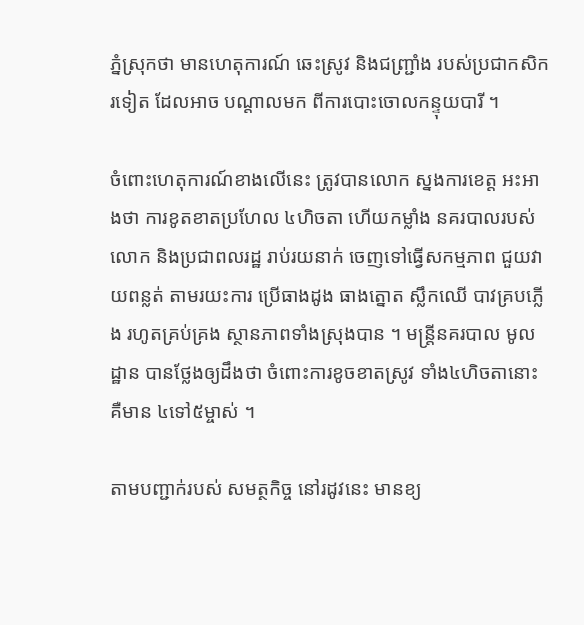ភ្នំស្រុកថា មានហេតុការណ៍ ឆេះស្រូវ និងជញ្ជ្រាំង របស់ប្រជាកសិករទៀត ដែលអាច បណ្តាលមក ពីការបោះចោលកន្ទុយបារី ។

ចំពោះហេតុការណ៍ខាងលើនេះ ត្រូវបានលោក ស្នងការខេត្ត អះអាងថា ការខូតខាតប្រហែល ៤ហិចតា ហើយកម្លាំង នគរបាលរបស់លោក និងប្រជាពលរដ្ឋ រាប់រយនាក់ ចេញទៅធ្វើសកម្មភាព ជួយវាយពន្លត់ តាមរយះការ ប្រើធាងដូង ធាងត្នោត ស្លឹកឈើ បាវគ្របភ្លើង រហូតគ្រប់គ្រង ស្ថានភាពទាំងស្រុងបាន ។ មន្រ្តីនគរបាល មូលដ្ឋាន បានថ្លែងឲ្យដឹងថា ចំពោះការខូចខាតស្រូវ ទាំង៤ហិចតានោះ គឺមាន ៤ទៅ៥ម្ចាស់ ។

តាមបញ្ជាក់របស់ សមត្ថកិច្ច នៅរដូវនេះ មានខ្យ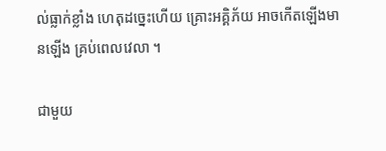ល់ធ្លាក់ខ្លាំង ហេតុដច្នេះហើយ គ្រោះអគ្គិភ័យ អាចកើតឡើងមានឡើង គ្រប់ពេលវេលា ។

ជាមួយ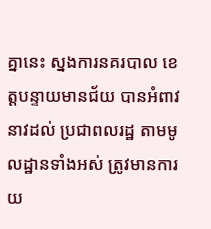គ្នានេះ ស្នងការនគរបាល ខេត្តបន្ទាយមានជ័យ បានអំពាវនាវដល់ ប្រជាពលរដ្ឋ តាមមូលដ្ឋានទាំងអស់ ត្រូវមានការយ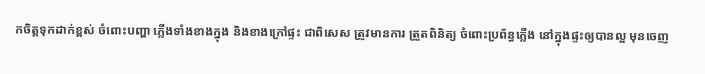កចិត្តទុកដាក់ខ្ពស់ ចំពោះបញ្ហា ភ្លើងទាំងខាងក្នុង និងខាងក្រៅផ្ទះ ជាពិសេស ត្រូវមានការ ត្រួតពិនិត្យ ចំពោះប្រព័ន្ធភ្លើង នៅក្នុងផ្ទះឲ្យបានល្អ មុនចេញ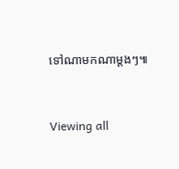ទៅណាមកណាម្តងៗ៕


Viewing all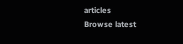articles
Browse latest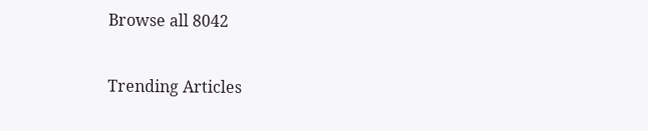Browse all 8042

Trending Articles